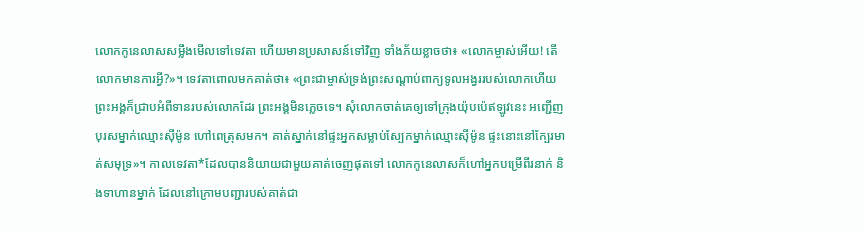លោកកូនេលាសសម្លឹងមើលទៅទេវតា ហើយមានប្រសាសន៍ទៅវិញ ទាំងភ័យខ្លាចថា៖ «លោកម្ចាស់អើយ! តើលោកមានការអ្វី?»។ ទេវតាពោលមកគាត់ថា៖ «ព្រះជាម្ចាស់ទ្រង់ព្រះសណ្ដាប់ពាក្យទូលអង្វររបស់លោកហើយ ព្រះអង្គក៏ជ្រាបអំពីទានរបស់លោកដែរ ព្រះអង្គមិនភ្លេចទេ។ សុំលោកចាត់គេឲ្យទៅក្រុងយ៉ុបប៉េឥឡូវនេះ អញ្ជើញបុរសម្នាក់ឈ្មោះស៊ីម៉ូន ហៅពេត្រុសមក។ គាត់ស្នាក់នៅផ្ទះអ្នកសម្លាប់ស្បែកម្នាក់ឈ្មោះស៊ីម៉ូន ផ្ទះនោះនៅក្បែរមាត់សមុទ្រ»។ កាលទេវតា*ដែលបាននិយាយជាមួយគាត់ចេញផុតទៅ លោកកូនេលាសក៏ហៅអ្នកបម្រើពីរនាក់ និងទាហានម្នាក់ ដែលនៅក្រោមបញ្ជារបស់គាត់ជា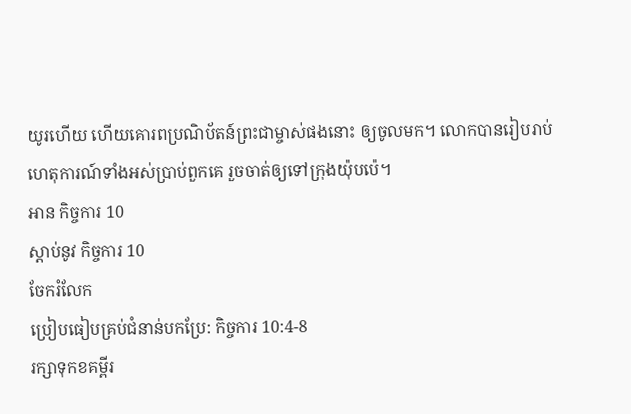យូរហើយ ហើយគោរពប្រណិប័តន៍ព្រះជាម្ចាស់ផងនោះ ឲ្យចូលមក។ លោកបានរៀបរាប់ហេតុការណ៍ទាំងអស់ប្រាប់ពួកគេ រួចចាត់ឲ្យទៅក្រុងយ៉ុបប៉េ។
អាន កិច្ចការ 10
ស្ដាប់នូវ កិច្ចការ 10
ចែករំលែក
ប្រៀបធៀបគ្រប់ជំនាន់បកប្រែ: កិច្ចការ 10:4-8
រក្សាទុកខគម្ពីរ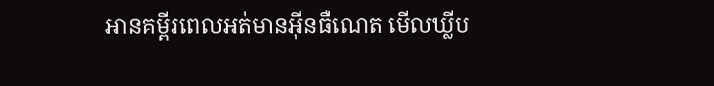អានគម្ពីរពេលអត់មានអ៊ីនធឺណេត មើលឃ្លីប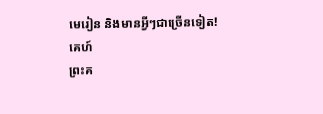មេរៀន និងមានអ្វីៗជាច្រើនទៀត!
គេហ៍
ព្រះគ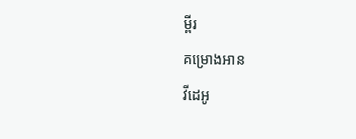ម្ពីរ
គម្រោងអាន
វីដេអូ